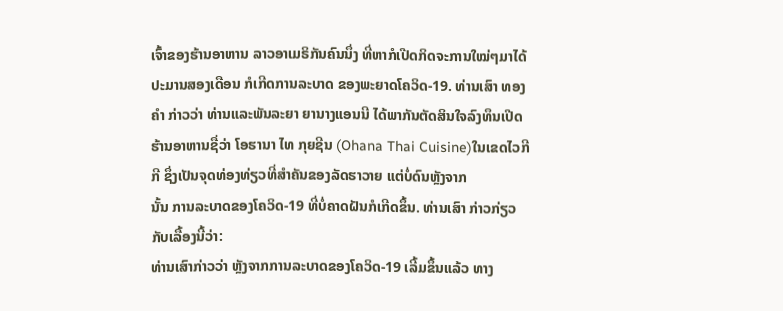ເຈົ້າຂອງຮ້ານອາຫານ ລາວອາເມຣິກັນຄົນນຶ່ງ ທີ່ຫາກໍເປີດກິດຈະການໃໝ່ໆມາໄດ້ປະມານສອງເດືອນ ກໍເກີດການລະບາດ ຂອງພະຍາດໂຄວິດ-19. ທ່ານເສົາ ທອງຄຳ ກ່າວວ່າ ທ່ານແລະພັນລະຍາ ຍານາງແອນນີ ໄດ້ພາກັນຕັດສິນໃຈລົງທຶນເປີດຮ້ານອາຫານຊື່ວ່າ ໂອຮານາ ໄທ ກຸຍຊີນ (Ohana Thai Cuisine)ໃນເຂດໄວກີກີ ຊຶ່ງເປັນຈຸດທ່ອງທ່ຽວທີ່ສຳຄັນຂອງລັດຮາວາຍ ແຕ່ບໍ່ດົນຫຼັງຈາກ
ນັ້ນ ການລະບາດຂອງໂຄວິດ-19 ທີ່ບໍ່ຄາດຝັນກໍເກີດຂຶ້ນ. ທ່ານເສົາ ກ່າວກ່ຽວກັບເລື້ອງນີ້ວ່າ:
ທ່ານເສົາກ່າວວ່າ ຫຼັງຈາກການລະບາດຂອງໂຄວິດ-19 ເລີ້ມຂຶ້ນແລ້ວ ທາງ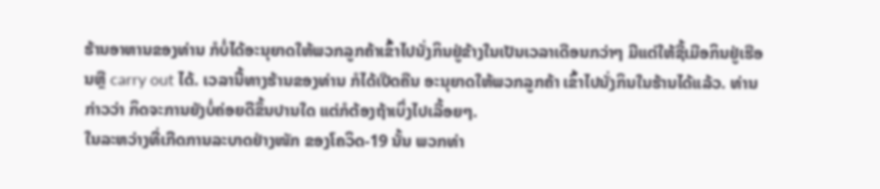ຮ້ານອາຫານຂອງທ່ານ ກໍບໍ່ໄດ້ອະນຸຍາດໃຫ້ພວກລູກຄ້າເຂົ້າໄປນັ່ງກິນຢູ່ຂ້າງໃນເປັນເວລາເດືອນກວ່າໆ ມີແຕ່ໃຫ້ຊື້ເມືອກິນຢູ່ເຮືອນຫຼື carry out ໄດ້. ເວລານີ້ທາງຮ້ານຂອງທ່ານ ກໍໄດ້ເປີດຄືນ ອະນຸຍາດໃຫ້ພວກລູກຄ້າ ເຂົ້າໄປນັ່ງກິນໃນຮ້ານໄດ້ແລ້ວ. ທ່ານກ່າວວ່າ ກິດຈະການຍັງບໍ່ຄ່ອຍດີຂຶ້ນປານໃດ ແຕ່ກໍຕ້ອງຖ້າເບິ່ງໄປເລື້ອຍໆ.
ໃນລະຫວ່າງທີ່ເກີດການລະບາດຢ່າງໜັກ ຂອງໂຄວິດ-19 ນັ້ນ ພວກທ່າ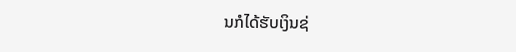ນກໍໄດ້ຮັບເງິນຊ່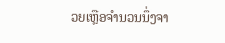ວຍເຫຼືອຈຳນວນນຶ່ງຈາ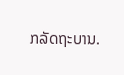ກລັດຖະບານ.